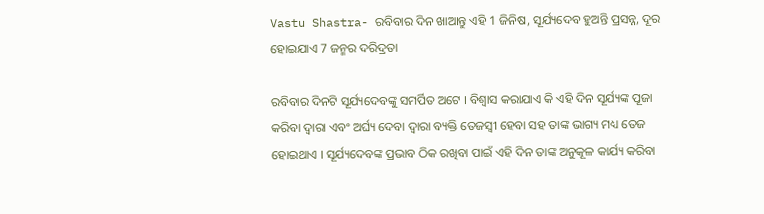Vastu Shastra- ରବିବାର ଦିନ ଖାଆନ୍ତୁ ଏହି 1 ଜିନିଷ, ସୂର୍ଯ୍ୟଦେବ ହୁଅନ୍ତି ପ୍ରସନ୍ନ, ଦୂର ହୋଇଯାଏ 7 ଜନ୍ମର ଦରିଦ୍ରତା

ରବିବାର ଦିନଟି ସୂର୍ଯ୍ୟଦେବଙ୍କୁ ସମର୍ପିତ ଅଟେ । ବିଶ୍ବାସ କରାଯାଏ କି ଏହି ଦିନ ସୂର୍ଯ୍ୟଙ୍କ ପୂଜା କରିବା ଦ୍ଵାରା ଏବଂ ଅର୍ଘ୍ୟ ଦେବା ଦ୍ଵାରା ବ୍ୟକ୍ତି ତେଜସ୍ବୀ ହେବା ସହ ତାଙ୍କ ଭାଗ୍ୟ ମଧ୍ୟ ତେଜ ହୋଇଥାଏ । ସୂର୍ଯ୍ୟଦେବଙ୍କ ପ୍ରଭାବ ଠିକ ରଖିବା ପାଇଁ ଏହି ଦିନ ତାଙ୍କ ଅନୁକୂଳ କାର୍ଯ୍ୟ କରିବା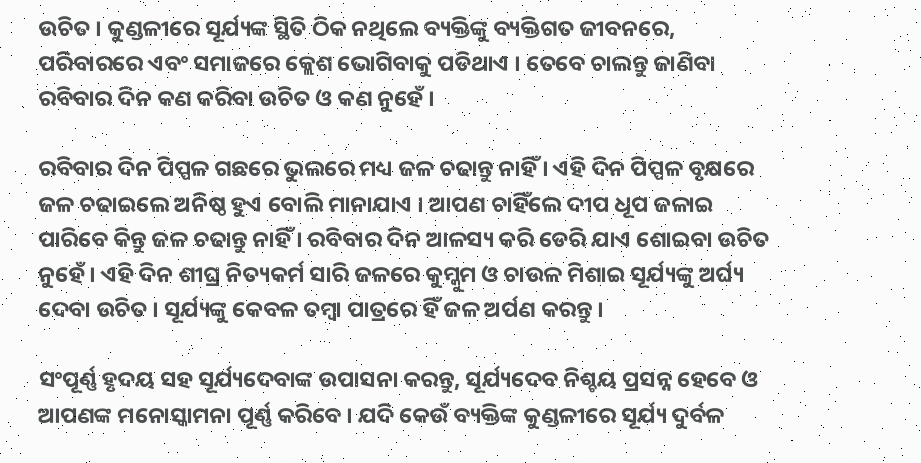ଉଚିତ । କୁଣ୍ଡଳୀରେ ସୂର୍ଯ୍ୟଙ୍କ ସ୍ଥିତି ଠିକ ନଥିଲେ ବ୍ୟକ୍ତିଙ୍କୁ ବ୍ୟକ୍ତିଗତ ଜୀବନରେ, ପରିବାରରେ ଏବଂ ସମାଜରେ କ୍ଲେଶ ଭୋଗିବାକୁ ପଡିଥାଏ । ତେବେ ଚାଲନ୍ତୁ ଜାଣିବା ରବିବାର ଦିନ କଣ କରିବା ଉଚିତ ଓ କଣ ନୁହେଁ ।

ରବିବାର ଦିନ ପିପ୍ପଳ ଗଛରେ ଭୁଲରେ ମଧ୍ୟ ଜଳ ଚଢାନ୍ତୁ ନାହିଁ । ଏହି ଦିନ ପିପ୍ପଳ ବୃକ୍ଷରେ ଜଳ ଚଢାଇଲେ ଅନିଷ୍ଠ ହୁଏ ବୋଲି ମାନାଯାଏ । ଆପଣ ଚାହିଁଲେ ଦୀପ ଧୂପ ଜଳାଇ ପାରିବେ କିନ୍ତୁ ଜଳ ଚଢାନ୍ତୁ ନାହିଁ । ରବିବାର ଦିନ ଆଳସ୍ୟ କରି ଡେରି ଯାଏ ଶୋଇବା ଉଚିତ ନୁହେଁ । ଏହି ଦିନ ଶୀଘ୍ର ନିତ୍ୟକର୍ମ ସାରି ଜଳରେ କୁମ୍କୁମ ଓ ଚାଉଳ ମିଶାଇ ସୂର୍ଯ୍ୟଙ୍କୁ ଅର୍ଘ୍ୟ ଦେବା ଉଚିତ । ସୂର୍ଯ୍ୟଙ୍କୁ କେବଳ ତମ୍ବା ପାତ୍ରରେ ହିଁ ଜଳ ଅର୍ପଣ କରନ୍ତୁ ।

ସଂପୂର୍ଣ୍ଣ ହୃଦୟ ସହ ସୂର୍ଯ୍ୟଦେବାଙ୍କ ଉପାସନା କରନ୍ତୁ, ସୂର୍ଯ୍ୟଦେବ ନିଶ୍ଚୟ ପ୍ରସନ୍ନ ହେବେ ଓ ଆପଣଙ୍କ ମନୋସ୍କାମନା ପୂର୍ଣ୍ଣ କରିବେ । ଯଦି କେଉଁ ବ୍ୟକ୍ତିଙ୍କ କୁଣ୍ଡଳୀରେ ସୂର୍ଯ୍ୟ ଦୁର୍ବଳ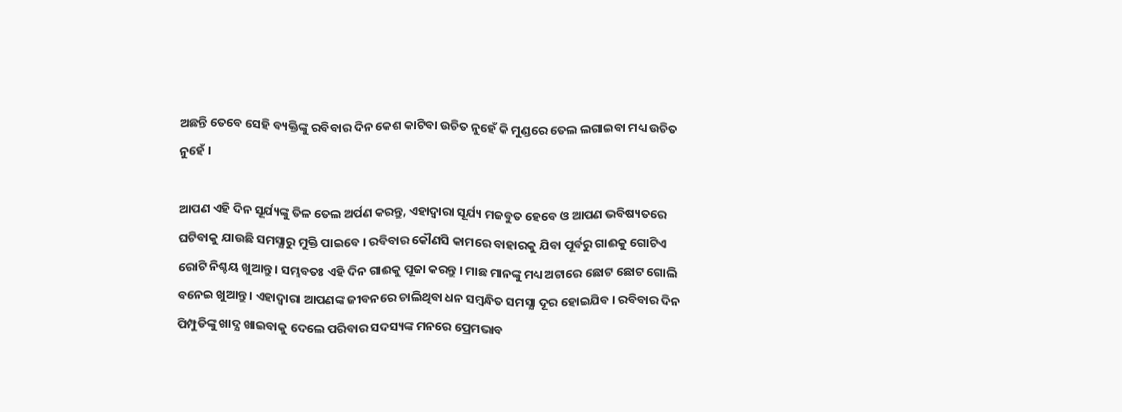ଅଛନ୍ତି ତେବେ ସେହି ବ୍ୟକ୍ତିଙ୍କୁ ରବିବାର ଦିନ କେଶ କାଟିବା ଉଚିତ ନୁହେଁ କି ମୁଣ୍ଡରେ ତେଲ ଲଗାଇବା ମଧ୍ୟ ଉଚିତ ନୁହେଁ ।

ଆପଣ ଏହି ଦିନ ସୂର୍ଯ୍ୟଙ୍କୁ ତିଳ ତେଲ ଅର୍ପଣ କରନ୍ତୁ, ଏହାଦ୍ବାରା ସୂର୍ଯ୍ୟ ମଜବୁତ ହେବେ ଓ ଆପଣ ଭବିଷ୍ୟତରେ ଘଟିବାକୁ ଯାଉଛି ସମସ୍ଯାରୁ ମୁକ୍ତି ପାଇବେ । ରବିବାର କୌଣସି କାମରେ ବାହାରକୁ ଯିବା ପୂର୍ବରୁ ଗାଈକୁ ଗୋଟିଏ ରୋଟି ନିଶ୍ଚୟ ଖୁଆନ୍ତୁ । ସମ୍ଭବତଃ ଏହି ଦିନ ଗାଈକୁ ପୂଜା କରନ୍ତୁ । ମାଛ ମାନଙ୍କୁ ମଧ୍ୟ ଅଟାରେ ଛୋଟ ଛୋଟ ଗୋଲି ବନେଇ ଖୁଆନ୍ତୁ । ଏହାଦ୍ବାରା ଆପଣଙ୍କ ଜୀବନରେ ଚାଲିଥିବା ଧନ ସମ୍ବନ୍ଧିତ ସମସ୍ଯା ଦୂର ହୋଇଯିବ । ରବିବାର ଦିନ ପିମ୍ପୁଡିଙ୍କୁ ଖାଦ୍ଯ ଖାଇବାକୁ ଦେଲେ ପରିବାର ସଦସ୍ୟଙ୍କ ମନରେ ପ୍ରେମଭାବ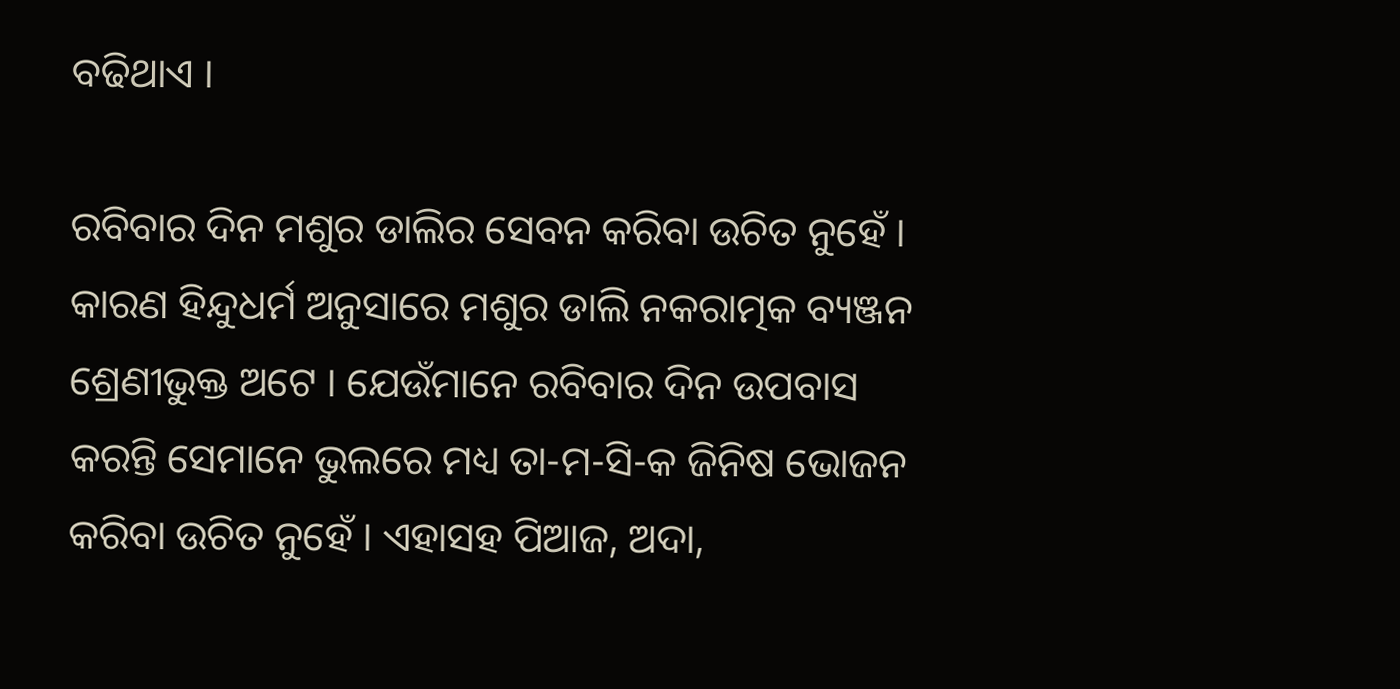ବଢିଥାଏ ।

ରବିବାର ଦିନ ମଶୁର ଡାଲିର ସେବନ କରିବା ଉଚିତ ନୁହେଁ । କାରଣ ହିନ୍ଦୁଧର୍ମ ଅନୁସାରେ ମଶୁର ଡାଲି ନକରାତ୍ମକ ବ୍ୟଞ୍ଜନ ଶ୍ରେଣୀଭୁକ୍ତ ଅଟେ । ଯେଉଁମାନେ ରବିବାର ଦିନ ଉପବାସ କରନ୍ତି ସେମାନେ ଭୁଲରେ ମଧ୍ୟ ତା-ମ-ସି-କ ଜିନିଷ ଭୋଜନ କରିବା ଉଚିତ ନୁହେଁ । ଏହାସହ ପିଆଜ, ଅଦା,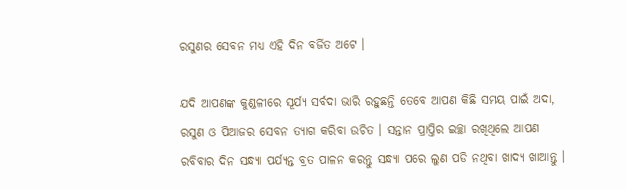ରସୁଣର ସେବନ ମଧ୍ୟ ଏହି ଦିନ ବର୍ଜିତ ଅଟେ ।

ଯଦି ଆପଣଙ୍କ କୁଣ୍ଡଳୀରେ ସୂର୍ଯ୍ୟ ସର୍ବଦା ଭାରି ରହୁଛନ୍ତି ତେବେ ଆପଣ କିଛି ସମୟ ପାଇଁ ଅଦା, ରସୁଣ ଓ ପିଆଜର ସେବନ ତ୍ୟାଗ କରିବା ଉଚିତ । ସନ୍ତାନ ପ୍ରାପ୍ତିର ଇଚ୍ଛା ରଖିଥିଲେ ଆପଣ ରବିବାର ଦିନ ସନ୍ଧ୍ୟା ପର୍ଯ୍ୟନ୍ତ ବ୍ରତ ପାଳନ କରନ୍ତୁ ସନ୍ଧ୍ୟା ପରେ ଲୁଣ ପଡି ନଥିବା ଖାଦ୍ୟ ଖାଆନ୍ତୁ ।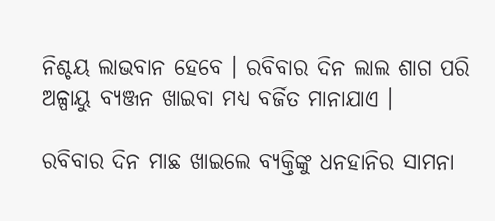ନିଶ୍ଚୟ ଲାଭବାନ ହେବେ । ରବିବାର ଦିନ ଲାଲ ଶାଗ ପରି ଅଳ୍ପାୟୁ ବ୍ୟଞ୍ଜନ ଖାଇବା ମଧ୍ୟ ବର୍ଜିତ ମାନାଯାଏ ।

ରବିବାର ଦିନ ମାଛ ଖାଇଲେ ବ୍ୟକ୍ତିଙ୍କୁ ଧନହାନିର ସାମନା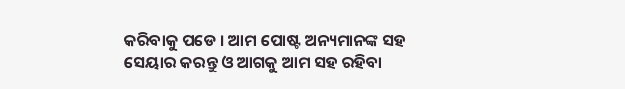କରିବାକୁ ପଡେ । ଆମ ପୋଷ୍ଟ ଅନ୍ୟମାନଙ୍କ ସହ ସେୟାର କରନ୍ତୁ ଓ ଆଗକୁ ଆମ ସହ ରହିବା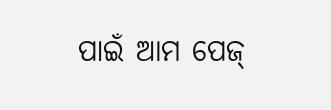ପାଇଁ ଆମ ପେଜ୍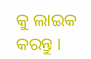କୁ ଲାଇକ କରନ୍ତୁ ।